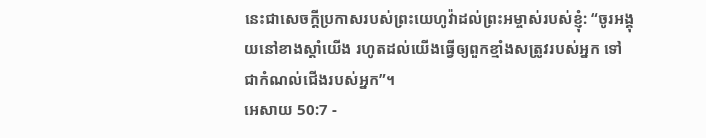នេះជាសេចក្ដីប្រកាសរបស់ព្រះយេហូវ៉ាដល់ព្រះអម្ចាស់របស់ខ្ញុំ: “ចូរអង្គុយនៅខាងស្ដាំយើង រហូតដល់យើងធ្វើឲ្យពួកខ្មាំងសត្រូវរបស់អ្នក ទៅជាកំណល់ជើងរបស់អ្នក”។
អេសាយ 50:7 -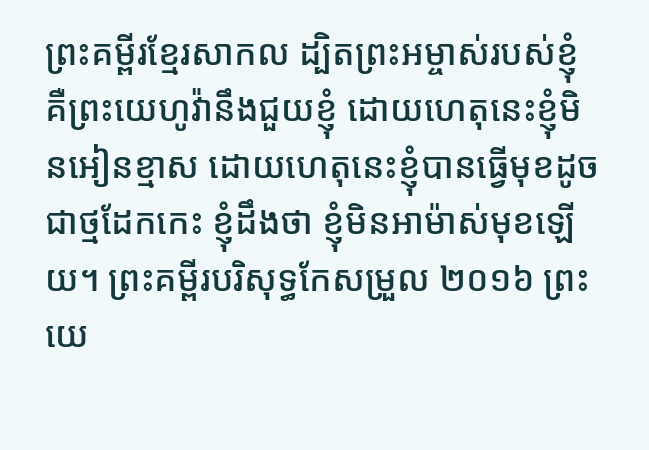ព្រះគម្ពីរខ្មែរសាកល ដ្បិតព្រះអម្ចាស់របស់ខ្ញុំ គឺព្រះយេហូវ៉ានឹងជួយខ្ញុំ ដោយហេតុនេះខ្ញុំមិនអៀនខ្មាស ដោយហេតុនេះខ្ញុំបានធ្វើមុខដូចជាថ្មដែកកេះ ខ្ញុំដឹងថា ខ្ញុំមិនអាម៉ាស់មុខឡើយ។ ព្រះគម្ពីរបរិសុទ្ធកែសម្រួល ២០១៦ ព្រះយេ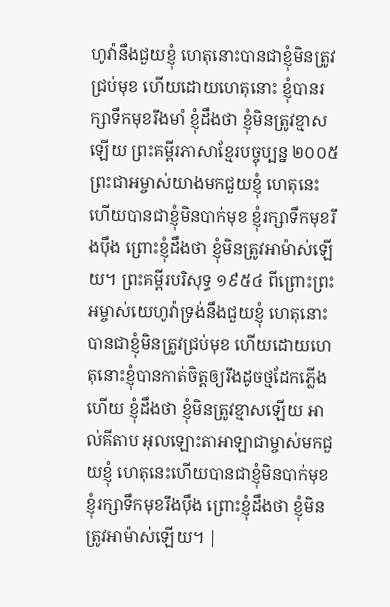ហូវ៉ានឹងជួយខ្ញុំ ហេតុនោះបានជាខ្ញុំមិនត្រូវជ្រប់មុខ ហើយដោយហេតុនោះ ខ្ញុំបានរក្សាទឹកមុខរឹងមាំ ខ្ញុំដឹងថា ខ្ញុំមិនត្រូវខ្មាសឡើយ ព្រះគម្ពីរភាសាខ្មែរបច្ចុប្បន្ន ២០០៥ ព្រះជាអម្ចាស់យាងមកជួយខ្ញុំ ហេតុនេះហើយបានជាខ្ញុំមិនបាក់មុខ ខ្ញុំរក្សាទឹកមុខរឹងប៉ឹង ព្រោះខ្ញុំដឹងថា ខ្ញុំមិនត្រូវអាម៉ាស់ឡើយ។ ព្រះគម្ពីរបរិសុទ្ធ ១៩៥៤ ពីព្រោះព្រះអម្ចាស់យេហូវ៉ាទ្រង់នឹងជួយខ្ញុំ ហេតុនោះបានជាខ្ញុំមិនត្រូវជ្រប់មុខ ហើយដោយហេតុនោះខ្ញុំបានកាត់ចិត្តឲ្យរឹងដូចថ្មដែកភ្លើងហើយ ខ្ញុំដឹងថា ខ្ញុំមិនត្រូវខ្មាសឡើយ អាល់គីតាប អុលឡោះតាអាឡាជាម្ចាស់មកជួយខ្ញុំ ហេតុនេះហើយបានជាខ្ញុំមិនបាក់មុខ ខ្ញុំរក្សាទឹកមុខរឹងប៉ឹង ព្រោះខ្ញុំដឹងថា ខ្ញុំមិនត្រូវអាម៉ាស់ឡើយ។ |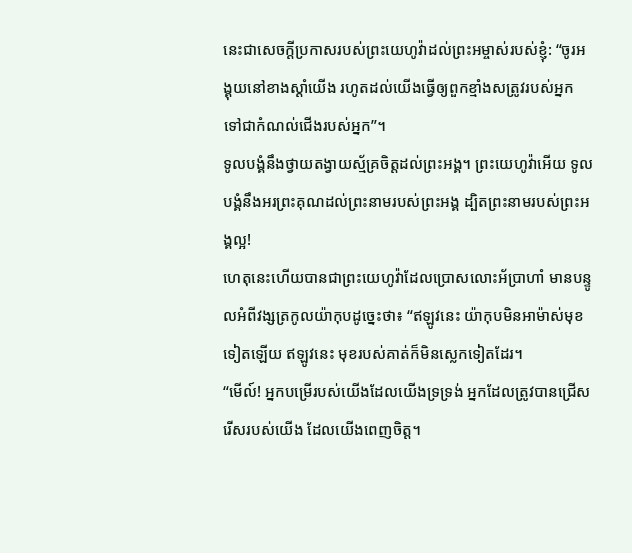នេះជាសេចក្ដីប្រកាសរបស់ព្រះយេហូវ៉ាដល់ព្រះអម្ចាស់របស់ខ្ញុំ: “ចូរអង្គុយនៅខាងស្ដាំយើង រហូតដល់យើងធ្វើឲ្យពួកខ្មាំងសត្រូវរបស់អ្នក ទៅជាកំណល់ជើងរបស់អ្នក”។
ទូលបង្គំនឹងថ្វាយតង្វាយស្ម័គ្រចិត្តដល់ព្រះអង្គ។ ព្រះយេហូវ៉ាអើយ ទូលបង្គំនឹងអរព្រះគុណដល់ព្រះនាមរបស់ព្រះអង្គ ដ្បិតព្រះនាមរបស់ព្រះអង្គល្អ!
ហេតុនេះហើយបានជាព្រះយេហូវ៉ាដែលប្រោសលោះអ័ប្រាហាំ មានបន្ទូលអំពីវង្សត្រកូលយ៉ាកុបដូច្នេះថា៖ “ឥឡូវនេះ យ៉ាកុបមិនអាម៉ាស់មុខទៀតឡើយ ឥឡូវនេះ មុខរបស់គាត់ក៏មិនស្លេកទៀតដែរ។
“មើល៍! អ្នកបម្រើរបស់យើងដែលយើងទ្រទ្រង់ អ្នកដែលត្រូវបានជ្រើសរើសរបស់យើង ដែលយើងពេញចិត្ត។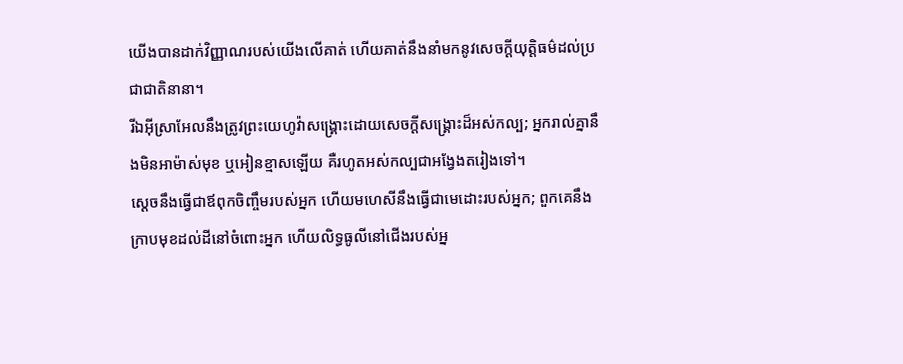យើងបានដាក់វិញ្ញាណរបស់យើងលើគាត់ ហើយគាត់នឹងនាំមកនូវសេចក្ដីយុត្តិធម៌ដល់ប្រជាជាតិនានា។
រីឯអ៊ីស្រាអែលនឹងត្រូវព្រះយេហូវ៉ាសង្គ្រោះដោយសេចក្ដីសង្គ្រោះដ៏អស់កល្ប; អ្នករាល់គ្នានឹងមិនអាម៉ាស់មុខ ឬអៀនខ្មាសឡើយ គឺរហូតអស់កល្បជាអង្វែងតរៀងទៅ។
ស្ដេចនឹងធ្វើជាឪពុកចិញ្ចឹមរបស់អ្នក ហើយមហេសីនឹងធ្វើជាមេដោះរបស់អ្នក; ពួកគេនឹងក្រាបមុខដល់ដីនៅចំពោះអ្នក ហើយលិទ្ធធូលីនៅជើងរបស់អ្ន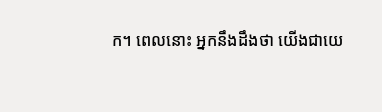ក។ ពេលនោះ អ្នកនឹងដឹងថា យើងជាយេ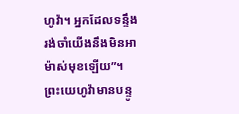ហូវ៉ា។ អ្នកដែលទន្ទឹងរង់ចាំយើងនឹងមិនអាម៉ាស់មុខឡើយ”។
ព្រះយេហូវ៉ាមានបន្ទូ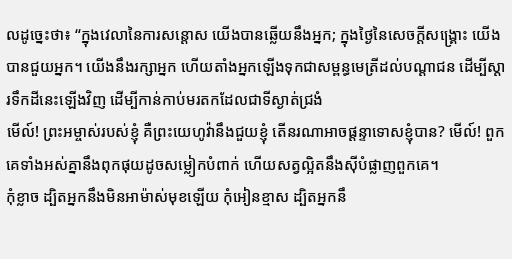លដូច្នេះថា៖ “ក្នុងវេលានៃការសន្ដោស យើងបានឆ្លើយនឹងអ្នក; ក្នុងថ្ងៃនៃសេចក្ដីសង្គ្រោះ យើងបានជួយអ្នក។ យើងនឹងរក្សាអ្នក ហើយតាំងអ្នកឡើងទុកជាសម្ពន្ធមេត្រីដល់បណ្ដាជន ដើម្បីស្ដារទឹកដីនេះឡើងវិញ ដើម្បីកាន់កាប់មរតកដែលជាទីស្ងាត់ជ្រងំ
មើល៍! ព្រះអម្ចាស់របស់ខ្ញុំ គឺព្រះយេហូវ៉ានឹងជួយខ្ញុំ តើនរណាអាចផ្ដន្ទាទោសខ្ញុំបាន? មើល៍! ពួកគេទាំងអស់គ្នានឹងពុកផុយដូចសម្លៀកបំពាក់ ហើយសត្វល្អិតនឹងស៊ីបំផ្លាញពួកគេ។
កុំខ្លាច ដ្បិតអ្នកនឹងមិនអាម៉ាស់មុខឡើយ កុំអៀនខ្មាស ដ្បិតអ្នកនឹ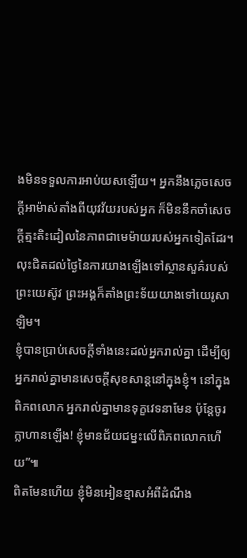ងមិនទទួលការអាប់យសឡើយ។ អ្នកនឹងភ្លេចសេចក្ដីអាម៉ាស់តាំងពីយុវវ័យរបស់អ្នក ក៏មិននឹកចាំសេចក្ដីត្មះតិះដៀលនៃភាពជាមេម៉ាយរបស់អ្នកទៀតដែរ។
លុះជិតដល់ថ្ងៃនៃការយាងឡើងទៅស្ថានសួគ៌របស់ព្រះយេស៊ូវ ព្រះអង្គក៏តាំងព្រះទ័យយាងទៅយេរូសាឡិម។
ខ្ញុំបានប្រាប់សេចក្ដីទាំងនេះដល់អ្នករាល់គ្នា ដើម្បីឲ្យអ្នករាល់គ្នាមានសេចក្ដីសុខសាន្តនៅក្នុងខ្ញុំ។ នៅក្នុងពិភពលោក អ្នករាល់គ្នាមានទុក្ខវេទនាមែន ប៉ុន្តែចូរក្លាហានឡើង! ខ្ញុំមានជ័យជម្នះលើពិភពលោកហើយ”៕
ពិតមែនហើយ ខ្ញុំមិនអៀនខ្មាសអំពីដំណឹង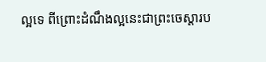ល្អទេ ពីព្រោះដំណឹងល្អនេះជាព្រះចេស្ដារប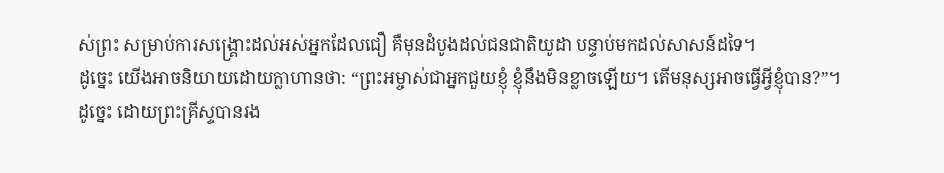ស់ព្រះ សម្រាប់ការសង្គ្រោះដល់អស់អ្នកដែលជឿ គឺមុនដំបូងដល់ជនជាតិយូដា បន្ទាប់មកដល់សាសន៍ដទៃ។
ដូច្នេះ យើងអាចនិយាយដោយក្លាហានថា: “ព្រះអម្ចាស់ជាអ្នកជួយខ្ញុំ ខ្ញុំនឹងមិនខ្លាចឡើយ។ តើមនុស្សអាចធ្វើអ្វីខ្ញុំបាន?”។
ដូច្នេះ ដោយព្រះគ្រីស្ទបានរង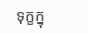ទុក្ខក្នុ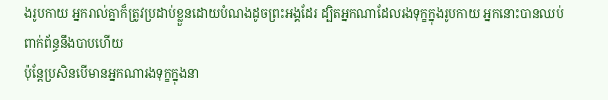ងរូបកាយ អ្នករាល់គ្នាក៏ត្រូវប្រដាប់ខ្លួនដោយបំណងដូចព្រះអង្គដែរ ដ្បិតអ្នកណាដែលរងទុក្ខក្នុងរូបកាយ អ្នកនោះបានឈប់ពាក់ព័ន្ធនឹងបាបហើយ
ប៉ុន្តែប្រសិនបើមានអ្នកណារងទុក្ខក្នុងនា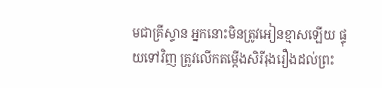មជាគ្រីស្ទាន អ្នកនោះមិនត្រូវអៀនខ្មាសឡើយ ផ្ទុយទៅវិញ ត្រូវលើកតម្កើងសិរីរុងរឿងដល់ព្រះ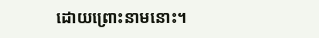ដោយព្រោះនាមនោះ។